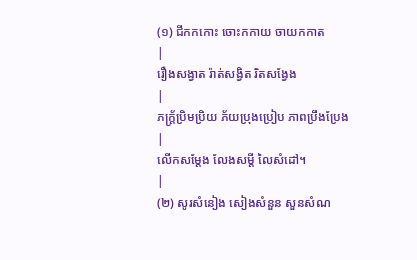(១) ជីកកកោះ ចោះកកាយ ចាយកកាត
|
រឿងសង្វាត រ៉ាត់សង្វិត រិតសង្វែង
|
ភក្រ្ត័ប្រិមប្រិយ ភ័យប្រុងប្រៀប ភាពប្រឹងប្រែង
|
លើកសម្ដែង លែងសម្ដី លៃសំដៅ។
|
(២) សូរសំនៀង សៀងសំនួន សួនសំណ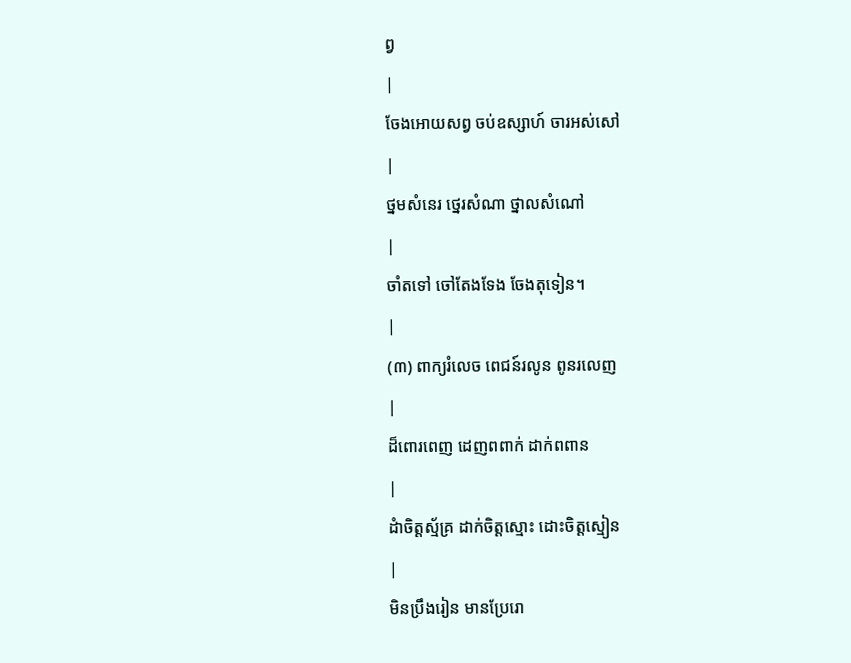ព្វ
|
ចែងអោយសព្វ ចប់ឧស្សាហ៍ ចារអស់សៅ
|
ថ្នមសំនេរ ថ្នេរសំណា ថ្នាលសំណៅ
|
ចាំតទៅ ចៅតែងទែង ចែងតុទៀន។
|
(៣) ពាក្យរំលេច ពេជន៍រលូន ពូនរលេញ
|
ដ៏ពោរពេញ ដេញពពាក់ ដាក់ពពាន
|
ដំាចិត្តស្ម័គ្រ ដាក់ចិត្តស្មោះ ដោះចិត្តស្មៀន
|
មិនប្រឹងរៀន មានប្រែរោ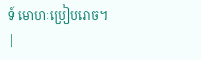ទ៍ មោហៈប្រៀបរោច។
|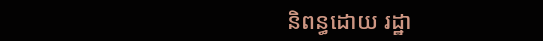និពន្ធដោយ រដ្ឋា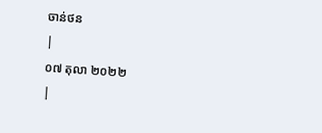ចាន់ថន
|
០៧ តុលា ២០២២
|